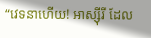“វេទនាហើយ! អាស្ស៊ីរី ដែល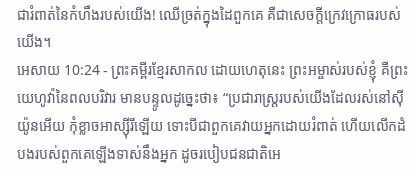ជារំពាត់នៃកំហឹងរបស់យើង! ឈើច្រត់ក្នុងដៃពួកគេ គឺជាសេចក្ដីក្រេវក្រោធរបស់យើង។
អេសាយ 10:24 - ព្រះគម្ពីរខ្មែរសាកល ដោយហេតុនេះ ព្រះអម្ចាស់របស់ខ្ញុំ គឺព្រះយេហូវ៉ានៃពលបរិវារ មានបន្ទូលដូច្នេះថា៖ “ប្រជារាស្ត្ររបស់យើងដែលរស់នៅស៊ីយ៉ូនអើយ កុំខ្លាចអាស្ស៊ីរីឡើយ ទោះបីជាពួកគេវាយអ្នកដោយរំពាត់ ហើយលើកដំបងរបស់ពួកគេឡើងទាស់នឹងអ្នក ដូចរបៀបជនជាតិអេ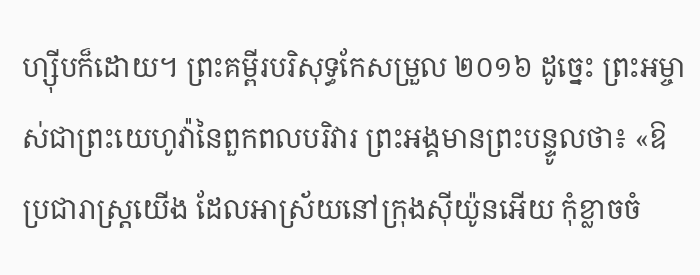ហ្ស៊ីបក៏ដោយ។ ព្រះគម្ពីរបរិសុទ្ធកែសម្រួល ២០១៦ ដូច្នេះ ព្រះអម្ចាស់ជាព្រះយេហូវ៉ានៃពួកពលបរិវារ ព្រះអង្គមានព្រះបន្ទូលថា៖ «ឱប្រជារាស្ត្រយើង ដែលអាស្រ័យនៅក្រុងស៊ីយ៉ូនអើយ កុំខ្លាចចំ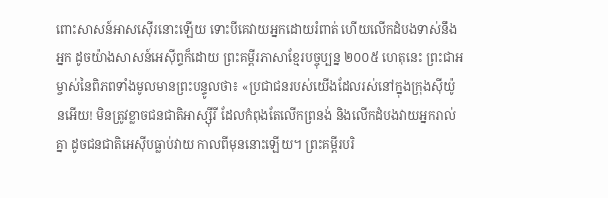ពោះសាសន៍អាសស៊ើរនោះឡើយ ទោះបីគេវាយអ្នកដោយរំពាត់ ហើយលើកដំបងទាស់នឹងអ្នក ដូចយ៉ាងសាសន៍អេស៊ីព្ទក៏ដោយ ព្រះគម្ពីរភាសាខ្មែរបច្ចុប្បន្ន ២០០៥ ហេតុនេះ ព្រះជាអម្ចាស់នៃពិភពទាំងមូលមានព្រះបន្ទូលថា៖ «ប្រជាជនរបស់យើងដែលរស់នៅក្នុងក្រុងស៊ីយ៉ូនអើយ! មិនត្រូវខ្លាចជនជាតិអាស្ស៊ីរី ដែលកំពុងតែលើកព្រនង់ និងលើកដំបងវាយអ្នករាល់គ្នា ដូចជនជាតិអេស៊ីបធ្លាប់វាយ កាលពីមុននោះឡើយ។ ព្រះគម្ពីរបរិ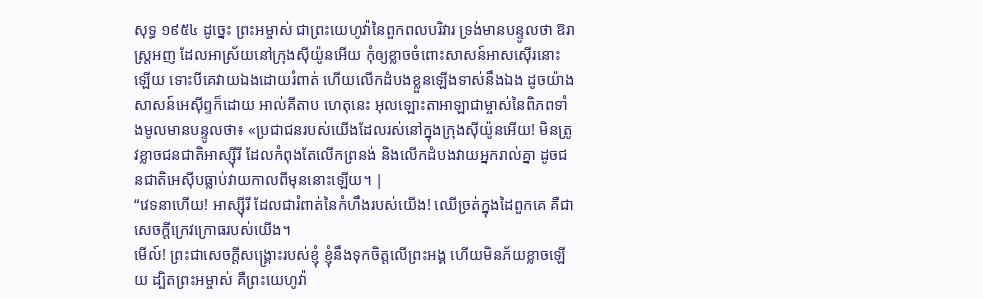សុទ្ធ ១៩៥៤ ដូច្នេះ ព្រះអម្ចាស់ ជាព្រះយេហូវ៉ានៃពួកពលបរិវារ ទ្រង់មានបន្ទូលថា ឱរាស្ត្រអញ ដែលអាស្រ័យនៅក្រុងស៊ីយ៉ូនអើយ កុំឲ្យខ្លាចចំពោះសាសន៍អាសស៊ើរនោះឡើយ ទោះបីគេវាយឯងដោយរំពាត់ ហើយលើកដំបងខ្លួនឡើងទាស់នឹងឯង ដូចយ៉ាងសាសន៍អេស៊ីព្ទក៏ដោយ អាល់គីតាប ហេតុនេះ អុលឡោះតាអាឡាជាម្ចាស់នៃពិភពទាំងមូលមានបន្ទូលថា៖ «ប្រជាជនរបស់យើងដែលរស់នៅក្នុងក្រុងស៊ីយ៉ូនអើយ! មិនត្រូវខ្លាចជនជាតិអាស្ស៊ីរី ដែលកំពុងតែលើកព្រនង់ និងលើកដំបងវាយអ្នករាល់គ្នា ដូចជនជាតិអេស៊ីបធ្លាប់វាយកាលពីមុននោះឡើយ។ |
“វេទនាហើយ! អាស្ស៊ីរី ដែលជារំពាត់នៃកំហឹងរបស់យើង! ឈើច្រត់ក្នុងដៃពួកគេ គឺជាសេចក្ដីក្រេវក្រោធរបស់យើង។
មើល៍! ព្រះជាសេចក្ដីសង្គ្រោះរបស់ខ្ញុំ ខ្ញុំនឹងទុកចិត្តលើព្រះអង្គ ហើយមិនភ័យខ្លាចឡើយ ដ្បិតព្រះអម្ចាស់ គឺព្រះយេហូវ៉ា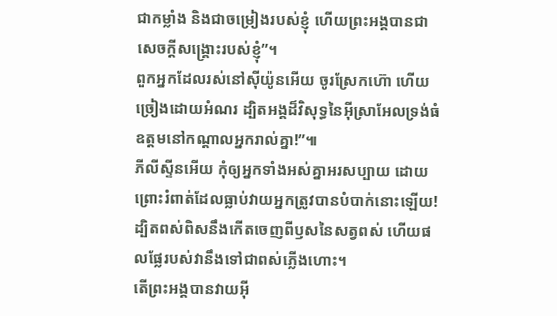ជាកម្លាំង និងជាចម្រៀងរបស់ខ្ញុំ ហើយព្រះអង្គបានជាសេចក្ដីសង្គ្រោះរបស់ខ្ញុំ”។
ពួកអ្នកដែលរស់នៅស៊ីយ៉ូនអើយ ចូរស្រែកហ៊ោ ហើយច្រៀងដោយអំណរ ដ្បិតអង្គដ៏វិសុទ្ធនៃអ៊ីស្រាអែលទ្រង់ធំឧត្ដមនៅកណ្ដាលអ្នករាល់គ្នា!”៕
ភីលីស្ទីនអើយ កុំឲ្យអ្នកទាំងអស់គ្នាអរសប្បាយ ដោយព្រោះរំពាត់ដែលធ្លាប់វាយអ្នកត្រូវបានបំបាក់នោះឡើយ! ដ្បិតពស់ពិសនឹងកើតចេញពីឫសនៃសត្វពស់ ហើយផលផ្លែរបស់វានឹងទៅជាពស់ភ្លើងហោះ។
តើព្រះអង្គបានវាយអ៊ី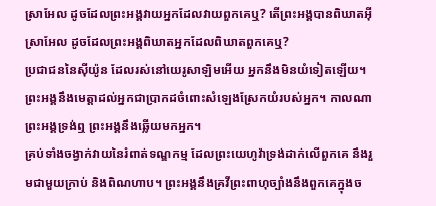ស្រាអែល ដូចដែលព្រះអង្គវាយអ្នកដែលវាយពួកគេឬ? តើព្រះអង្គបានពិឃាតអ៊ីស្រាអែល ដូចដែលព្រះអង្គពិឃាតអ្នកដែលពិឃាតពួកគេឬ?
ប្រជាជននៃស៊ីយ៉ូន ដែលរស់នៅយេរូសាឡិមអើយ អ្នកនឹងមិនយំទៀតឡើយ។ ព្រះអង្គនឹងមេត្តាដល់អ្នកជាប្រាកដចំពោះសំឡេងស្រែកយំរបស់អ្នក។ កាលណាព្រះអង្គទ្រង់ឮ ព្រះអង្គនឹងឆ្លើយមកអ្នក។
គ្រប់ទាំងចង្វាក់វាយនៃរំពាត់ទណ្ឌកម្ម ដែលព្រះយេហូវ៉ាទ្រង់ដាក់លើពួកគេ នឹងរួមជាមួយក្រាប់ និងពិណហាប។ ព្រះអង្គនឹងគ្រវីព្រះពាហុច្បាំងនឹងពួកគេក្នុងច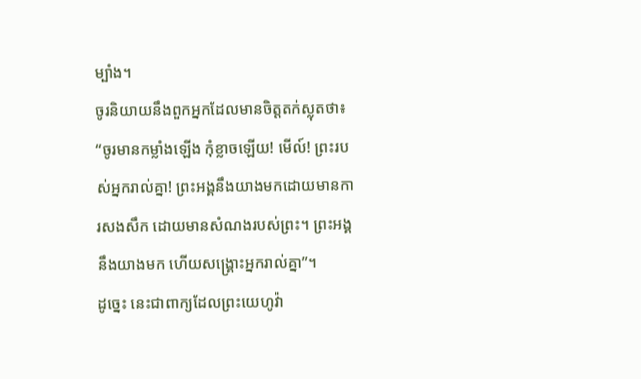ម្បាំង។
ចូរនិយាយនឹងពួកអ្នកដែលមានចិត្តតក់ស្លុតថា៖ “ចូរមានកម្លាំងឡើង កុំខ្លាចឡើយ! មើល៍! ព្រះរបស់អ្នករាល់គ្នា! ព្រះអង្គនឹងយាងមកដោយមានការសងសឹក ដោយមានសំណងរបស់ព្រះ។ ព្រះអង្គនឹងយាងមក ហើយសង្គ្រោះអ្នករាល់គ្នា”។
ដូច្នេះ នេះជាពាក្យដែលព្រះយេហូវ៉ា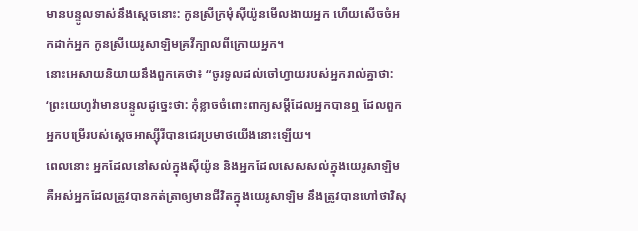មានបន្ទូលទាស់នឹងស្ដេចនោះ: កូនស្រីក្រមុំស៊ីយ៉ូនមើលងាយអ្នក ហើយសើចចំអកដាក់អ្នក កូនស្រីយេរូសាឡិមគ្រវីក្បាលពីក្រោយអ្នក។
នោះអេសាយនិយាយនឹងពួកគេថា៖ “ចូរទូលដល់ចៅហ្វាយរបស់អ្នករាល់គ្នាថា: ‘ព្រះយេហូវ៉ាមានបន្ទូលដូច្នេះថា: កុំខ្លាចចំពោះពាក្យសម្ដីដែលអ្នកបានឮ ដែលពួកអ្នកបម្រើរបស់ស្ដេចអាស្ស៊ីរីបានជេរប្រមាថយើងនោះឡើយ។
ពេលនោះ អ្នកដែលនៅសល់ក្នុងស៊ីយ៉ូន និងអ្នកដែលសេសសល់ក្នុងយេរូសាឡិម គឺអស់អ្នកដែលត្រូវបានកត់ត្រាឲ្យមានជីវិតក្នុងយេរូសាឡិម នឹងត្រូវបានហៅថាវិសុ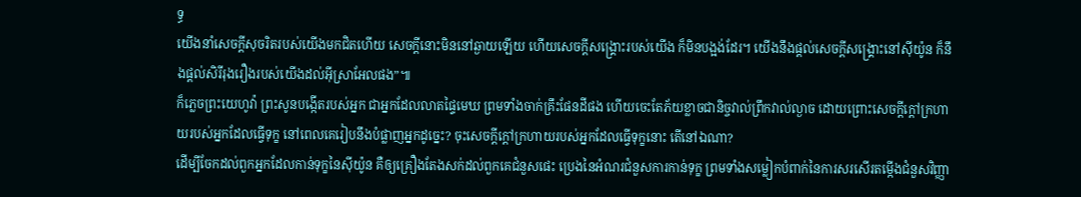ទ្ធ
យើងនាំសេចក្ដីសុចរិតរបស់យើងមកជិតហើយ សេចក្ដីនោះមិននៅឆ្ងាយឡើយ ហើយសេចក្ដីសង្គ្រោះរបស់យើង ក៏មិនបង្អង់ដែរ។ យើងនឹងផ្ដល់សេចក្ដីសង្គ្រោះនៅស៊ីយ៉ូន ក៏នឹងផ្ដល់សិរីរុងរឿងរបស់យើងដល់អ៊ីស្រាអែលផង”៕
ក៏ភ្លេចព្រះយេហូវ៉ា ព្រះសូនបង្កើតរបស់អ្នក ជាអ្នកដែលលាតផ្ទៃមេឃ ព្រមទាំងចាក់គ្រឹះផែនដីផង ហើយចេះតែភ័យខ្លាចជានិច្ចវាល់ព្រឹកវាល់ល្ងាច ដោយព្រោះសេចក្ដីក្ដៅក្រហាយរបស់អ្នកដែលធ្វើទុក្ខ នៅពេលគេរៀបនឹងបំផ្លាញអ្នកដូច្នេះ? ចុះសេចក្ដីក្ដៅក្រហាយរបស់អ្នកដែលធ្វើទុក្ខនោះ តើនៅឯណា?
ដើម្បីចែកដល់ពួកអ្នកដែលកាន់ទុក្ខនៃស៊ីយ៉ូន គឺឲ្យគ្រឿងតែងសក់ដល់ពួកគេជំនួសផេះ ប្រេងនៃអំណរជំនួសការកាន់ទុក្ខ ព្រមទាំងសម្លៀកបំពាក់នៃការសរសើរតម្កើងជំនួសវិញ្ញា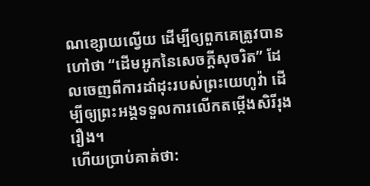ណខ្សោយល្វើយ ដើម្បីឲ្យពួកគេត្រូវបានហៅថា “ដើមអូកនៃសេចក្ដីសុចរិត” ដែលចេញពីការដាំដុះរបស់ព្រះយេហូវ៉ា ដើម្បីឲ្យព្រះអង្គទទួលការលើកតម្កើងសិរីរុងរឿង។
ហើយប្រាប់គាត់ថា: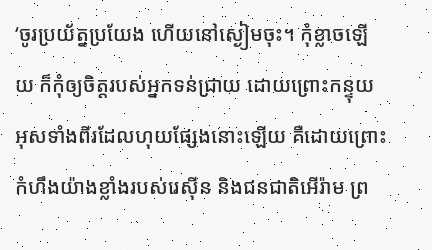‘ចូរប្រយ័ត្នប្រយែង ហើយនៅស្ងៀមចុះ។ កុំខ្លាចឡើយ ក៏កុំឲ្យចិត្តរបស់អ្នកទន់ជ្រាយ ដោយព្រោះកន្ទុយអុសទាំងពីរដែលហុយផ្សែងនោះឡើយ គឺដោយព្រោះកំហឹងយ៉ាងខ្លាំងរបស់រេស៊ីន និងជនជាតិអើរ៉ាម ព្រ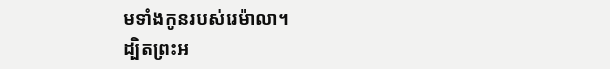មទាំងកូនរបស់រេម៉ាលា។
ដ្បិតព្រះអ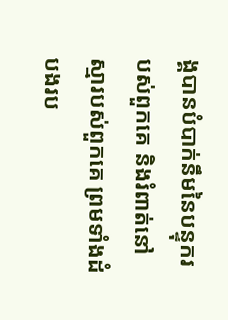ង្គបានបំបាក់នឹមនៃបន្ទុករបស់ពួកគេ និងរំពាត់នៅស្មារបស់ពួកគេ ព្រមទាំងដំបងរប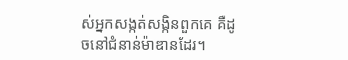ស់អ្នកសង្កត់សង្កិនពួកគេ គឺដូចនៅជំនាន់ម៉ាឌានដែរ។